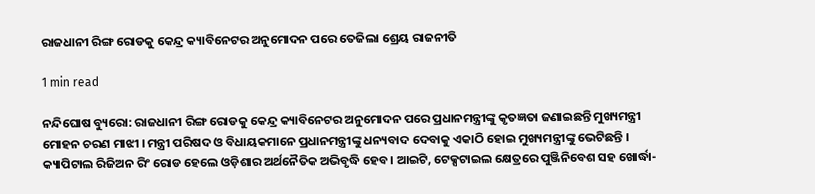ରାଜଧାନୀ ରିଙ୍ଗ ରୋଡକୁ କେନ୍ଦ୍ର କ୍ୟାବିନେଟର ଅନୁମୋଦନ ପରେ ତେଜିଲା ଶ୍ରେୟ ରାଜନୀତି

1 min read

ନନ୍ଦିଘୋଷ ବ୍ୟୁରୋ: ରାଜଧାନୀ ରିଙ୍ଗ ରୋଡକୁ କେନ୍ଦ୍ର କ୍ୟାବିନେଟର ଅନୁମୋଦନ ପରେ ପ୍ରଧାନମନ୍ତ୍ରୀଙ୍କୁ କୃତଜ୍ଞତା ଜଣାଇଛନ୍ତି ମୁଖ୍ୟମନ୍ତ୍ରୀ ମୋହନ ଚରଣ ମାଝୀ । ମନ୍ତ୍ରୀ ପରିଷଦ ଓ ବିଧାୟକମାନେ ପ୍ରଧାନମନ୍ତ୍ରୀଙ୍କୁ ଧନ୍ୟବାଦ ଦେବାକୁ ଏକାଠି ହୋଇ ମୁଖ୍ୟମନ୍ତ୍ରୀଙ୍କୁ ଭେଟିଛନ୍ତି । କ୍ୟାପିଟାଲ ରିଜିଅନ ରିଂ ରୋଡ ହେଲେ ଓଡ଼ିଶାର ଅର୍ଥନୈତିକ ଅଭିବୃଦ୍ଧି ହେବ। ଆଇଟି, ଟେକ୍ସଟାଇଲ କ୍ଷେତ୍ରରେ ପୁଞ୍ଜିନିବେଶ ସହ ଖୋର୍ଦ୍ଧା-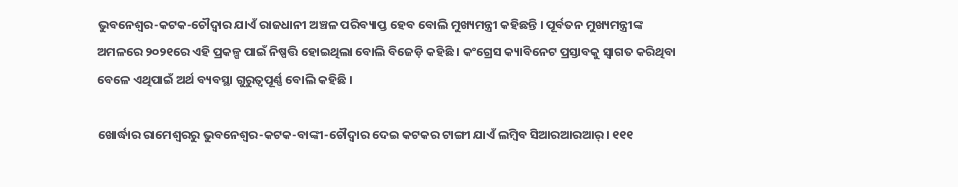ଭୁବନେଶ୍ବର-କଟକ-ଚୌଦ୍ବାର ଯାଏଁ ରାଜଧାନୀ ଅଞ୍ଚଳ ପରିବ୍ୟାପ୍ତ ହେବ ବୋଲି ମୁଖ୍ୟମନ୍ତ୍ରୀ କହିଛନ୍ତି । ପୂର୍ବତନ ମୁଖ୍ୟମନ୍ତ୍ରୀଙ୍କ ଅମଳରେ ୨୦୨୧ରେ ଏହି ପ୍ରକଳ୍ପ ପାଇଁ ନିଷ୍ପତ୍ତି ହୋଇଥିଲା ବୋଲି ବିଜେଡ଼ି କହିଛି । କଂଗ୍ରେସ କ୍ୟାବିନେଟ ପ୍ରସ୍ତାବକୁ ସ୍ବାଗତ କରିଥିବା ବେଳେ ଏଥିପାଇଁ ଅର୍ଥ ବ୍ୟବସ୍ଥା ଗୁରୁତ୍ବପୂର୍ଣ୍ଣ ବୋଲି କହିଛି ।

ଖୋର୍ଦ୍ଧାର ରାମେଶ୍ବରରୁ ଭୁବନେଶ୍ବର-କଟକ-ବାଙ୍କୀ-ଚୌଦ୍ବାର ଦେଇ କଟକର ଟାଙ୍ଗୀ ଯାଏଁ ଲମ୍ବିବ ସିଆରଆରଆର୍ । ୧୧୧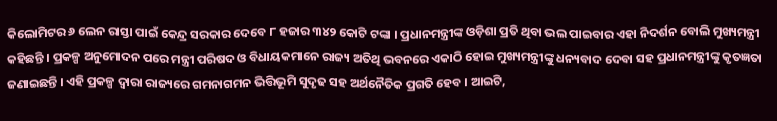କିଲୋମିଟର ୬ ଲେନ ରାସ୍ତା ପାଇଁ କେନ୍ଦ୍ର ସରକାର ଦେବେ ୮ ହଜାର ୩୪୨ କୋଟି ଟଙ୍କା । ପ୍ରଧାନମନ୍ତ୍ରୀଙ୍କ ଓଡ଼ିଶା ପ୍ରତି ଥିବା ଭଲ ପାଇବାର ଏହା ନିଦର୍ଶନ ବୋଲି ମୁଖ୍ୟମନ୍ତ୍ରୀ କହିଛନ୍ତି । ପ୍ରକଳ୍ପ ଅନୁମୋଦନ ପରେ ମନ୍ତ୍ରୀ ପରିଷଦ ଓ ବିଧାୟକମାନେ ରାଜ୍ୟ ଅତିଥି ଭବନରେ ଏକାଠି ହୋଇ ମୁଖ୍ୟମନ୍ତ୍ରୀଙ୍କୁ ଧନ୍ୟବାଦ ଦେବା ସହ ପ୍ରଧାନମନ୍ତ୍ରୀଙ୍କୁ କୃତଜ୍ଞତା ଜଣାଇଛନ୍ତି । ଏହି ପ୍ରକଳ୍ପ ଦ୍ଵାରା ରାଜ୍ୟରେ ଗମନାଗମନ ଭିତ୍ତିଭୂମି ସୁଦୃଢ ସହ ଅର୍ଥନୈତିକ ପ୍ରଗତି ହେବ । ଆଇଟି,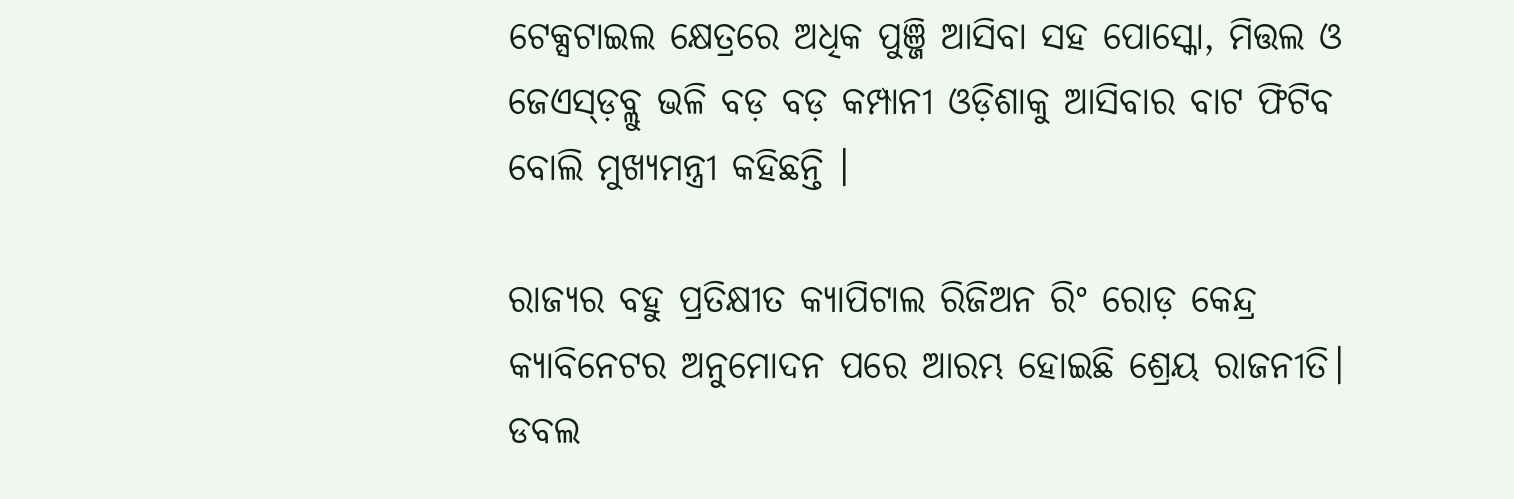ଟେକ୍ସଟାଇଲ କ୍ଷେତ୍ରରେ ଅଧିକ ପୁଞ୍ଜି ଆସିବା ସହ ପୋସ୍କୋ, ମିତ୍ତଲ ଓ ଜେଏସ୍ଡ଼ବ୍ଲୁ ଭଳି ବଡ଼ ବଡ଼ କମ୍ପାନୀ ଓଡ଼ିଶାକୁ ଆସିବାର ବାଟ ଫିଟିବ ବୋଲି ମୁଖ୍ୟମନ୍ତ୍ରୀ କହିଛନ୍ତି ।

ରାଜ୍ୟର ବହୁ ପ୍ରତିକ୍ଷୀତ କ୍ୟାପିଟାଲ ରିଜିଅନ ରିଂ ରୋଡ଼ କେନ୍ଦ୍ର କ୍ୟାବିନେଟର ଅନୁମୋଦନ ପରେ ଆରମ୍ଭ ହୋଇଛି ଶ୍ରେୟ ରାଜନୀତି। ଡବଲ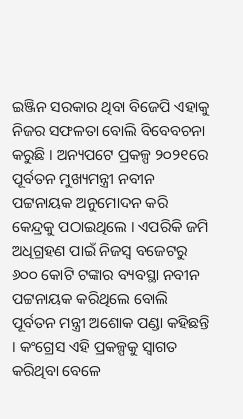ଇଞ୍ଜିନ ସରକାର ଥିବା ବିଜେପି ଏହାକୁ ନିଜର ସଫଳତା ବୋଲି ବିବେବଚନା କରୁଛି । ଅନ୍ୟପଟେ ପ୍ରକଳ୍ପ ୨୦୨୧ରେ ପୂର୍ବତନ ମୁଖ୍ୟମନ୍ତ୍ରୀ ନବୀନ ପଟ୍ଟନାୟକ ଅନୁମୋଦନ କରି କେନ୍ଦ୍ରକୁ ପଠାଇଥିଲେ । ଏପରିକି ଜମି ଅଧିଗ୍ରହଣ ପାଇଁ ନିଜସ୍ବ ବଜେଟରୁ ୬୦୦ କୋଟି ଟଙ୍କାର ବ୍ୟବସ୍ଥା ନବୀନ ପଟ୍ଟନାୟକ କରିଥିଲେ ବୋଲି ପୂର୍ବତନ ମନ୍ତ୍ରୀ ଅଶୋକ ପଣ୍ଡା କହିଛନ୍ତି । କଂଗ୍ରେସ ଏହି ପ୍ରକଳ୍ପକୁ ସ୍ବାଗତ କରିଥିବା ବେଳେ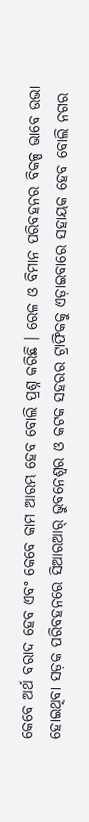କେବେ ଅର୍ଥ ବରାଦ ହେବ ଏବଂ କେବେ କାମ ଆରମ୍ଭ ହେବ ବୋଲି ପ୍ରଶ୍ନ କରିଛି । ରେଳ ଓ ବିମାନ ପରିବହନର ବିକଳ୍ପ ଭାବେ ଉଭା ହୋଇଥିବା ସଡ଼କ ପରିବହନରେ ସିଆରଆର୍ ଭୁବନେଶ୍ବର ଓ କଟକ ସହରର ଟ୍ରାଫିକକୁ ଏଡ଼ାଇବାରେ ସହାୟକ ହେବ ବୋଲି ନଗର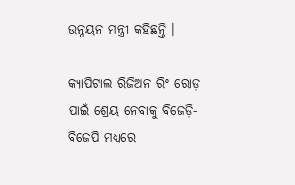ଉନ୍ନୟନ ମନ୍ତ୍ରୀ କହିଛନ୍ତି ।

କ୍ୟାପିଟାଲ ରିଜିଅନ ରିଂ ରୋଡ଼ ପାଇଁ ଶ୍ରେୟ ନେବାକୁ ବିଜେଡ଼ି-ବିଜେପି ମଧ୍ୟରେ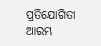ପ୍ରତିଯୋଗିତା ଆରମ୍ଭ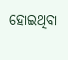ହୋଇଥିବା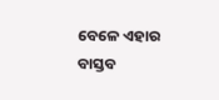ବେଳେ ଏହାର ବାସ୍ତବ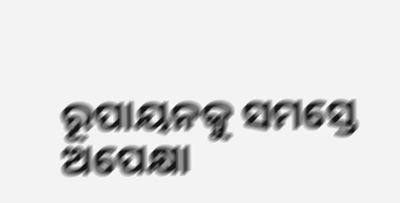ରୂପାୟନକୁ ସମସ୍ତେ ଅପେକ୍ଷା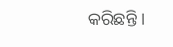କରିଛନ୍ତି ।